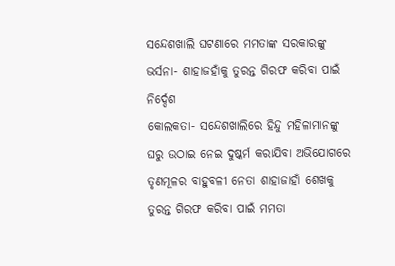ସନ୍ଦେଶଖାଲି ଘଟଣାରେ ମମତାଙ୍କ ସରକାରଙ୍କୁ ଭର୍ସନା- ଶାହାଜହାଁକୁ ତୁରନ୍ତ ଗିରଫ କରିବା ପାଇଁ ନିର୍ଦ୍ଦେଶ
କୋଲକତା- ସନ୍ଦେଶଖାଲିରେ ହିନ୍ଦୁ ମହିଳାମାନଙ୍କୁ ଘରୁ ଉଠାଇ ନେଇ ଦୁଷ୍କର୍ମ କରାଯିବା ଅଭିଯୋଗରେ ତୃଣମୂଳର ବାହୁବଳୀ ନେତା ଶାହାଜାହାଁ ଶେଖକୁ ତୁରନ୍ତ ଗିରଫ କରିବା ପାଇଁ ମମତା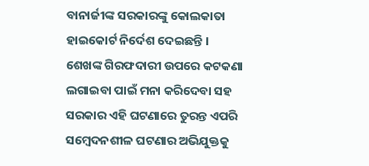ବାନାର୍ଜୀଙ୍କ ସରକାରଙ୍କୁ କୋଲକାତା ହାଇକୋର୍ଟ ନିର୍ଦେଶ ଦେଇଛନ୍ତି । ଶେଖଙ୍କ ଗିରଫଦାରୀ ଉପରେ କଟକଣା ଲଗାଇବା ପାଇଁ ମନା କରିଦେବା ସହ ସରକାର ଏହି ଘଟଣାରେ ତୁରନ୍ତ ଏପରି ସମ୍ବେଦନଶୀଳ ଘଟଣାର ଅଭିଯୁକ୍ତକୁ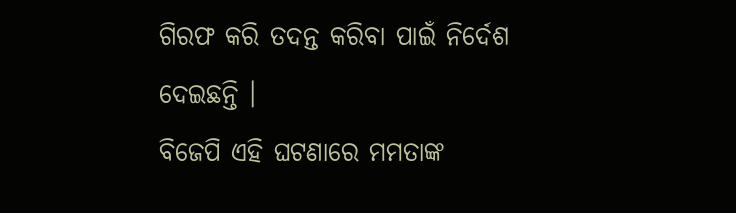ଗିରଫ କରି ତଦନ୍ତ କରିବା ପାଇଁ ନିର୍ଦେଶ ଦେଇଛନ୍ତି ।
ବିଜେପି ଏହି ଘଟଣାରେ ମମତାଙ୍କ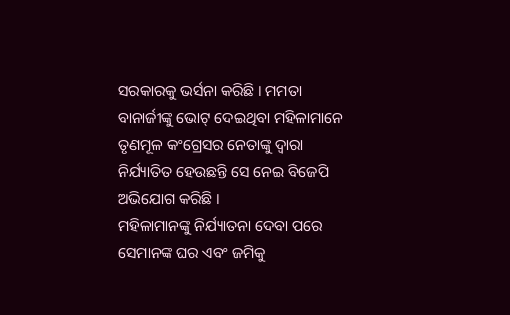ସରକାରକୁ ଭର୍ସନା କରିଛି । ମମତା ବାନାର୍ଜୀଙ୍କୁ ଭୋଟ୍ ଦେଇଥିବା ମହିଳାମାନେ ତୃଣମୂଳ କଂଗ୍ରେସର ନେତାଙ୍କୁ ଦ୍ୱାରା ନିର୍ଯ୍ୟାତିତ ହେଉଛନ୍ତି ସେ ନେଇ ବିଜେପି ଅଭିଯୋଗ କରିଛି ।
ମହିଳାମାନଙ୍କୁ ନିର୍ଯ୍ୟାତନା ଦେବା ପରେ ସେମାନଙ୍କ ଘର ଏବଂ ଜମିକୁ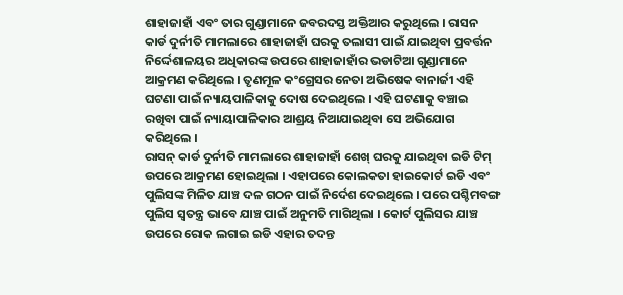ଶାହାଜାହାଁ ଏବଂ ତାର ଗୁଣ୍ଡାମାନେ ଜବରଦସ୍ତ ଅକ୍ତିଆର କରୁଥିଲେ । ରାସନ କାର୍ଡ ଦୁର୍ନୀତି ମାମଲାରେ ଶାହାଜାହାଁ ଘରକୁ ତଲାସୀ ପାଇଁ ଯାଇଥିବା ପ୍ରବର୍ତ୍ତନ ନିର୍ଦ୍ଦେଶାଳୟର ଅଧିକାରଙ୍କ ଉପରେ ଶାହାଜାହାଁର ଭଡାଟିଆ ଗୁଣ୍ଡାମାନେ ଆକ୍ରମଣ କରିଥିଲେ । ତୃଣମୂଳ କଂଗ୍ରେସର ନେତା ଅଭିଷେକ ବାନାର୍ଜୀ ଏହି ଘଟଣା ପାଇଁ ନ୍ୟାୟପାଳିକାକୁ ଦୋଷ ଦେଇଥିଲେ । ଏହି ଘଟଣାକୁ ବଞ୍ଚାଇ ରଖିବା ପାଇଁ ନ୍ୟାୟାପାଳିକାର ଆଶ୍ରୟ ନିଆଯାଇଥିବା ସେ ଅଭିଯୋଗ କରିଥିଲେ ।
ରାସନ୍ କାର୍ଡ ଦୁର୍ନୀତି ମାମଲାରେ ଶାହାଜାହାଁ ଶେଖ୍ ଘରକୁ ଯାଇଥିବା ଇଡି ଟିମ୍ ଉପରେ ଆକ୍ରମଣ ହୋଇଥିଲା । ଏହାପରେ କୋଲକତା ହାଇକୋର୍ଟ ଇଡି ଏବଂ ପୁଲିସଙ୍କ ମିଳିତ ଯାଞ୍ଚ ଦଳ ଗଠନ ପାଇଁ ନିର୍ଦେଶ ଦେଇଥିଲେ । ପରେ ପଶ୍ଚିମବଙ୍ଗ ପୁଲିସ ସ୍ୱତନ୍ତ୍ର ଭାବେ ଯାଞ୍ଚ ପାଇଁ ଅନୁମତି ମାଗିଥିଲା । କୋର୍ଟ ପୁଲିସର ଯାଞ୍ଚ ଉପରେ ରୋକ ଲଗାଇ ଇଡି ଏହାର ତଦନ୍ତ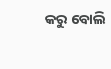କରୁ ବୋଲି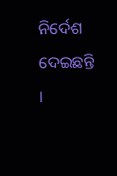ନିର୍ଦେଶ ଦେଇଛନ୍ତି ।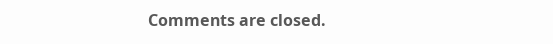Comments are closed.